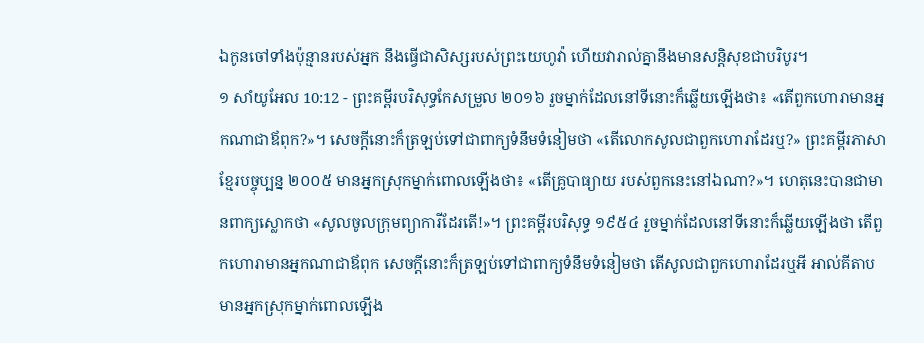ឯកូនចៅទាំងប៉ុន្មានរបស់អ្នក នឹងធ្វើជាសិស្សរបស់ព្រះយេហូវ៉ា ហើយវារាល់គ្នានឹងមានសន្តិសុខជាបរិបូរ។
១ សាំយូអែល 10:12 - ព្រះគម្ពីរបរិសុទ្ធកែសម្រួល ២០១៦ រួចម្នាក់ដែលនៅទីនោះក៏ឆ្លើយឡើងថា៖ «តើពួកហោរាមានអ្នកណាជាឪពុក?»។ សេចក្ដីនោះក៏ត្រឡប់ទៅជាពាក្យទំនឹមទំនៀមថា «តើលោកសូលជាពួកហោរាដែរឬ?» ព្រះគម្ពីរភាសាខ្មែរបច្ចុប្បន្ន ២០០៥ មានអ្នកស្រុកម្នាក់ពោលឡើងថា៖ «តើគ្រូបាធ្យាយ របស់ពួកនេះនៅឯណា?»។ ហេតុនេះបានជាមានពាក្យស្លោកថា «សូលចូលក្រុមព្យាការីដែរតើ!»។ ព្រះគម្ពីរបរិសុទ្ធ ១៩៥៤ រួចម្នាក់ដែលនៅទីនោះក៏ឆ្លើយឡើងថា តើពួកហោរាមានអ្នកណាជាឪពុក សេចក្ដីនោះក៏ត្រឡប់ទៅជាពាក្យទំនឹមទំនៀមថា តើសូលជាពួកហោរាដែរឬអី អាល់គីតាប មានអ្នកស្រុកម្នាក់ពោលឡើង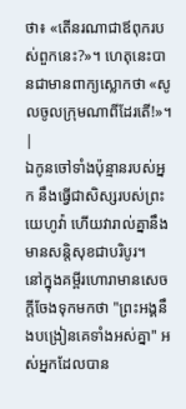ថា៖ «តើនរណាជាឪពុករបស់ពួកនេះ?»។ ហេតុនេះបានជាមានពាក្យស្លោកថា «សូលចូលក្រុមណាពីដែរតើ!»។ |
ឯកូនចៅទាំងប៉ុន្មានរបស់អ្នក នឹងធ្វើជាសិស្សរបស់ព្រះយេហូវ៉ា ហើយវារាល់គ្នានឹងមានសន្តិសុខជាបរិបូរ។
នៅក្នុងគម្ពីរហោរាមានសេចក្តីចែងទុកមកថា "ព្រះអង្គនឹងបង្រៀនគេទាំងអស់គ្នា" អស់អ្នកដែលបាន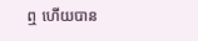ឮ ហើយបាន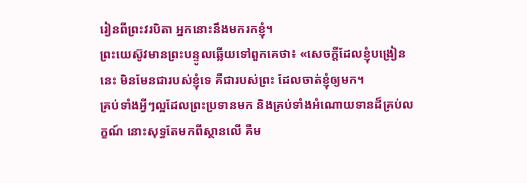រៀនពីព្រះវរបិតា អ្នកនោះនឹងមករកខ្ញុំ។
ព្រះយេស៊ូវមានព្រះបន្ទូលឆ្លើយទៅពួកគេថា៖ «សេចក្តីដែលខ្ញុំបង្រៀននេះ មិនមែនជារបស់ខ្ញុំទេ គឺជារបស់ព្រះ ដែលចាត់ខ្ញុំឲ្យមក។
គ្រប់ទាំងអ្វីៗល្អដែលព្រះប្រទានមក និងគ្រប់ទាំងអំណោយទានដ៏គ្រប់លក្ខណ៍ នោះសុទ្ធតែមកពីស្ថានលើ គឺម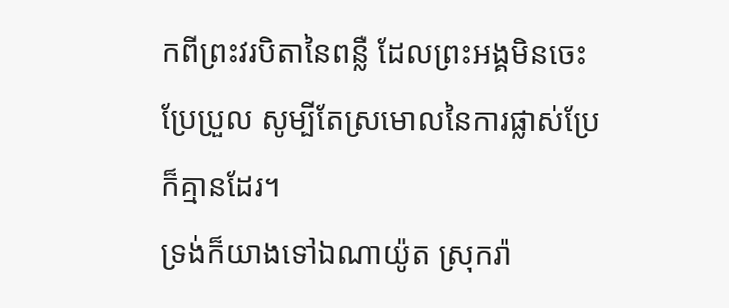កពីព្រះវរបិតានៃពន្លឺ ដែលព្រះអង្គមិនចេះប្រែប្រួល សូម្បីតែស្រមោលនៃការផ្លាស់ប្រែក៏គ្មានដែរ។
ទ្រង់ក៏យាងទៅឯណាយ៉ូត ស្រុករ៉ា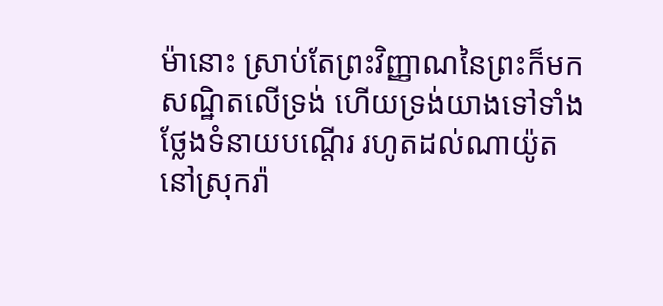ម៉ានោះ ស្រាប់តែព្រះវិញ្ញាណនៃព្រះក៏មកសណ្ឋិតលើទ្រង់ ហើយទ្រង់យាងទៅទាំងថ្លែងទំនាយបណ្តើរ រហូតដល់ណាយ៉ូតនៅស្រុករ៉ា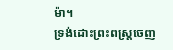ម៉ា។
ទ្រង់ដោះព្រះពស្ត្រចេញ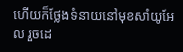ហើយក៏ថ្លែងទំនាយនៅមុខសាំយូអែល រួចដេ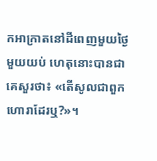កអាក្រាតនៅដីពេញមួយថ្ងៃមួយយប់ ហេតុនោះបានជាគេសួរថា៖ «តើសូលជាពួកហោរាដែរឬ?»។